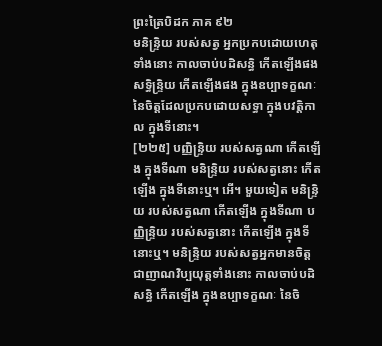ព្រះត្រៃបិដក ភាគ ៩២
មនិន្ទ្រិយ របស់សត្វ អ្នកប្រកបដោយហេតុទាំងនោះ កាលចាប់បដិសន្ធិ កើតឡើងផង សទ្ធិន្ទ្រិយ កើតឡើងផង ក្នុងឧប្បាទក្ខណៈ នៃចិត្តដែលប្រកបដោយសទ្ធា ក្នុងបវត្តិកាល ក្នុងទីនោះ។
[២២៥] បញ្ញិន្ទ្រិយ របស់សត្វណា កើតឡើង ក្នុងទីណា មនិន្ទ្រិយ របស់សត្វនោះ កើតឡើង ក្នុងទីនោះឬ។ អើ។ មួយទៀត មនិន្ទ្រិយ របស់សត្វណា កើតឡើង ក្នុងទីណា បញ្ញិន្ទ្រិយ របស់សត្វនោះ កើតឡើង ក្នុងទីនោះឬ។ មនិន្ទ្រិយ របស់សត្វអ្នកមានចិត្ត ជាញាណវិប្បយុត្តទាំងនោះ កាលចាប់បដិសន្ធិ កើតឡើង ក្នុងឧប្បាទក្ខណៈ នៃចិ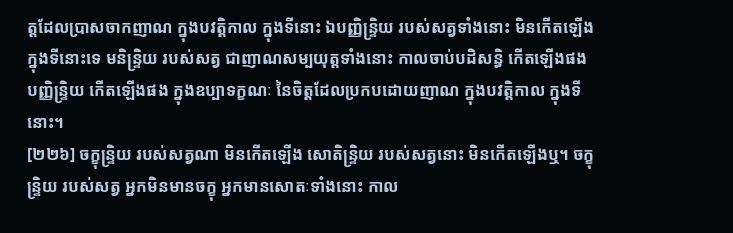ត្តដែលប្រាសចាកញាណ ក្នុងបវត្តិកាល ក្នុងទីនោះ ឯបញ្ញិន្ទ្រិយ របស់សត្វទាំងនោះ មិនកើតឡើង ក្នុងទីនោះទេ មនិន្ទ្រិយ របស់សត្វ ជាញាណសម្បយុត្តទាំងនោះ កាលចាប់បដិសន្ធិ កើតឡើងផង បញ្ញិន្ទ្រិយ កើតឡើងផង ក្នុងឧប្បាទក្ខណៈ នៃចិត្តដែលប្រកបដោយញាណ ក្នុងបវត្តិកាល ក្នុងទីនោះ។
[២២៦] ចក្ខុន្ទ្រិយ របស់សត្វណា មិនកើតឡើង សោតិន្ទ្រិយ របស់សត្វនោះ មិនកើតឡើងឬ។ ចក្ខុន្ទ្រិយ របស់សត្វ អ្នកមិនមានចក្ខុ អ្នកមានសោតៈទាំងនោះ កាល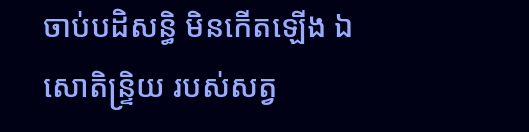ចាប់បដិសន្ធិ មិនកើតឡើង ឯសោតិន្ទ្រិយ របស់សត្វ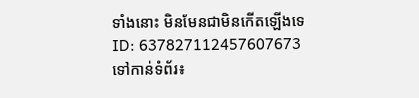ទាំងនោះ មិនមែនជាមិនកើតឡើងទេ
ID: 637827112457607673
ទៅកាន់ទំព័រ៖